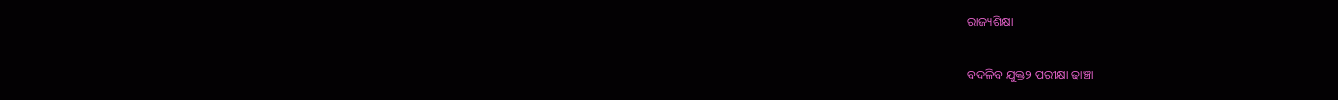ରାଜ୍ୟଶିକ୍ଷା

ବଦଳିବ ଯୁକ୍ତ୨ ପରୀକ୍ଷା ଢାଞ୍ଚା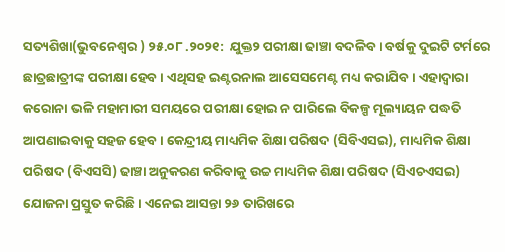ସତ୍ୟଶିଖା(ଭୁବନେଶ୍ୱର ) ୨୫.୦୮ .୨୦୨୧:  ଯୁକ୍ତ୨ ପରୀକ୍ଷା ଢାଞ୍ଚା ବଦଳିବ । ବର୍ଷକୁ ଦୁଇଟି ଟର୍ମରେ ଛାତ୍ରଛାତ୍ରୀଙ୍କ ପରୀକ୍ଷା ହେବ । ଏଥିସହ ଇଣ୍ଟରନାଲ ଆସେସମେଣ୍ଟ ମଧ୍ୟ କରାଯିବ । ଏହାଦ୍ୱାରା କରୋନା ଭଳି ମହାମାରୀ ସମୟରେ ପରୀକ୍ଷା ହୋଇ ନ ପାରିଲେ ବିକଳ୍ପ ମୂଲ୍ୟାୟନ ପଦ୍ଧତି ଆପଣାଇବାକୁ ସହଜ ହେବ । କେନ୍ଦ୍ରୀୟ ମାଧ୍ୟମିକ ଶିକ୍ଷା ପରିଷଦ (ସିବିଏସଇ), ମାଧ୍ୟମିକ ଶିକ୍ଷା ପରିଷଦ (ବିଏସସି) ଢାଞ୍ଚା ଅନୁକରଣ କରିବାକୁ ଉଚ୍ଚ ମାଧ୍ୟମିକ ଶିକ୍ଷା ପରିଷଦ (ସିଏଚଏସଇ) ଯୋଜନା ପ୍ରସ୍ତୁତ କରିଛି । ଏନେଇ ଆସନ୍ତା ୨୬ ତାରିଖରେ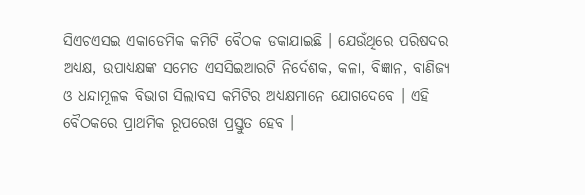ସିଏଚଏସଇ ଏକାଡେମିକ କମିଟି ବୈଠକ ଡକାଯାଇଛି । ଯେଉଁଥିରେ ପରିଷଦର ଅଧ୍ୟକ୍ଷ, ଉପାଧ୍ୟକ୍ଷଙ୍କ ସମେତ ଏସସିଇଆରଟି ନିର୍ଦେଶକ, କଳା, ବିଜ୍ଞାନ, ବାଣିଜ୍ୟ ଓ ଧନ୍ଦାମୂଳକ ବିଭାଗ ସିଲାବସ କମିଟିର ଅଧ୍ୟକ୍ଷମାନେ ଯୋଗଦେବେ । ଏହି ବୈଠକରେ ପ୍ରାଥମିକ ରୂପରେଖ ପ୍ରସ୍ତୁତ ହେବ ।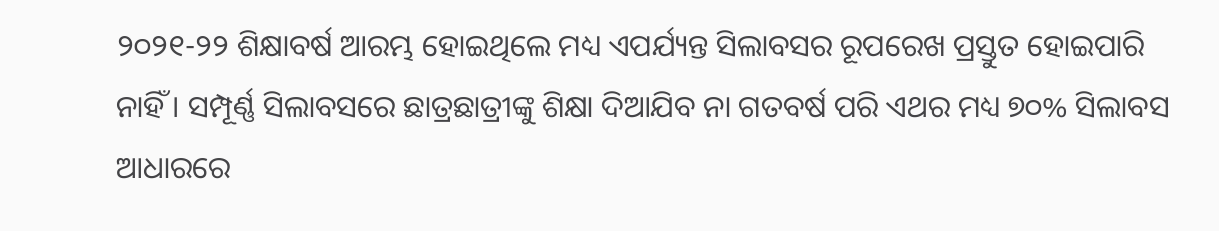୨୦୨୧-୨୨ ଶିକ୍ଷାବର୍ଷ ଆରମ୍ଭ ହୋଇଥିଲେ ମଧ୍ୟ ଏପର୍ଯ୍ୟନ୍ତ ସିଲାବସର ରୂପରେଖ ପ୍ରସ୍ତୁତ ହୋଇପାରି ନାହିଁ । ସମ୍ପୂର୍ଣ୍ଣ ସିଲାବସରେ ଛାତ୍ରଛାତ୍ରୀଙ୍କୁ ଶିକ୍ଷା ଦିଆଯିବ ନା ଗତବର୍ଷ ପରି ଏଥର ମଧ୍ୟ ୭୦% ସିଲାବସ ଆଧାରରେ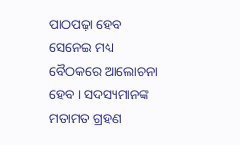ପାଠପଢ଼ା ହେବ ସେନେଇ ମଧ୍ୟ ବୈଠକରେ ଆଲୋଚନା ହେବ । ସଦସ୍ୟମାନଙ୍କ ମତାମତ ଗ୍ରହଣ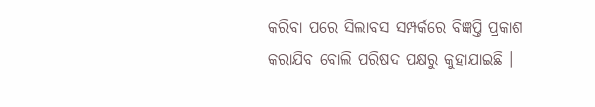କରିବା ପରେ ସିଲାବସ ସମ୍ପର୍କରେ ବିଜ୍ଞପ୍ତି ପ୍ରକାଶ କରାଯିବ ବୋଲି ପରିଷଦ ପକ୍ଷରୁ କୁହାଯାଇଛି ।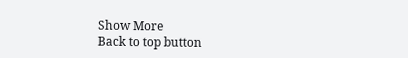Show More
Back to top button